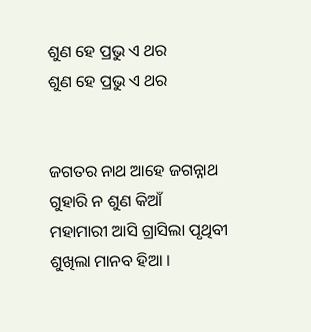ଶୁଣ ହେ ପ୍ରଭୁ ଏ ଥର
ଶୁଣ ହେ ପ୍ରଭୁ ଏ ଥର


ଜଗତର ନାଥ ଆହେ ଜଗନ୍ନାଥ
ଗୁହାରି ନ ଶୁଣ କିଆଁ
ମହାମାରୀ ଆସି ଗ୍ରାସିଲା ପୃଥିବୀ
ଶୁଖିଲା ମାନବ ହିଆ ।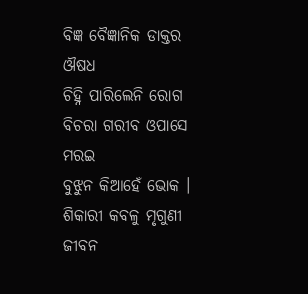ବିଜ୍ଞ ବୈଜ୍ଞାନିକ ଡାକ୍ତର ଔଷଧ
ଚିହ୍ନି ପାରିଲେନି ରୋଗ
ବିଚରା ଗରୀବ ଓପାସେ ମରଇ
ବୁଝୁନ କିଆହେଁ ଭୋକ ।
ଶିକାରୀ କବଳୁ ମୃଗୁଣୀ ଜୀବନ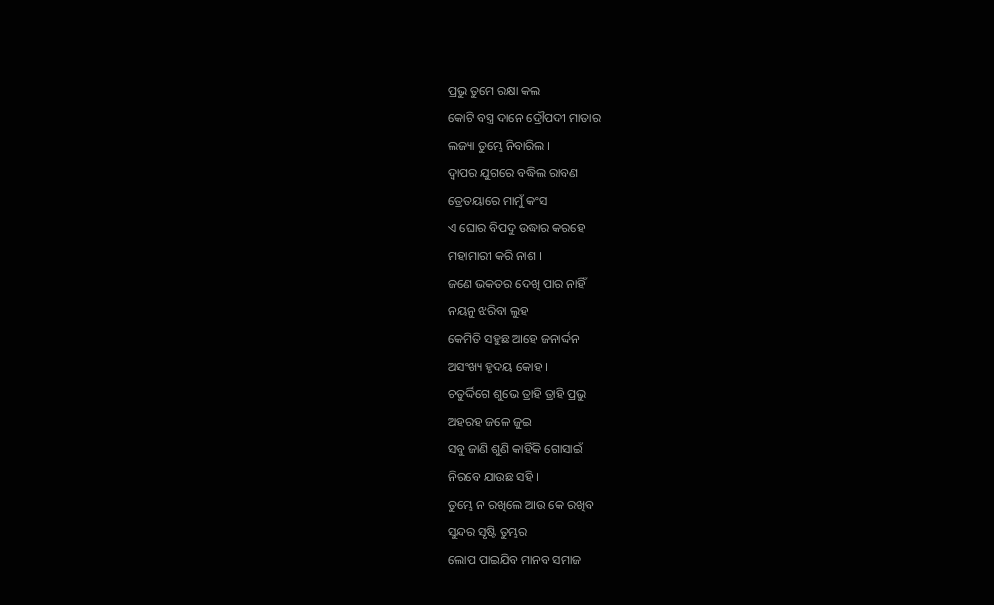ପ୍ରଭୁ ତୁମେ ରକ୍ଷା କଲ
କୋଟି ବସ୍ତ୍ର ଦାନେ ଦ୍ରୌପଦୀ ମାତାର
ଲଜ୍ୟା ତୁମ୍ଭେ ନିବାରିଲ ।
ଦ୍ଵାପର ଯୁଗରେ ବଦ୍ଧିଲ ରାବଣ
ତ୍ରେତୟାରେ ମାମୁଁ କଂସ
ଏ ଘୋର ବିପଦୁ ଉଦ୍ଧାର କରହେ
ମହାମାରୀ କରି ନାଶ ।
ଜଣେ ଭକତର ଦେଖି ପାର ନାହିଁ
ନୟନୁ ଝରିବା ଲୁହ
କେମିତି ସହୁଛ ଆହେ ଜନାର୍ଦ୍ଦନ
ଅସଂଖ୍ୟ ହୃଦୟ କୋହ ।
ଚତୁର୍ଦ୍ଦିଗେ ଶୁଭେ ତ୍ରାହି ତ୍ରାହି ପ୍ରଭୁ
ଅହରହ ଜଳେ ଜୁଇ
ସବୁ ଜାଣି ଶୁଣି କାହିଁକି ଗୋସାଇଁ
ନିରବେ ଯାଉଛ ସହି ।
ତୁମ୍ଭେ ନ ରଖିଲେ ଆଉ କେ ରଖିବ
ସୁନ୍ଦର ସୃଷ୍ଟି ତୁମ୍ଭର
ଲୋପ ପାଇଯିବ ମାନବ ସମାଜ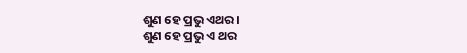ଶୁଣ ହେ ପ୍ରଭୁ ଏଥର ।
ଶୁଣ ହେ ପ୍ରଭୁ ଏ ଥର